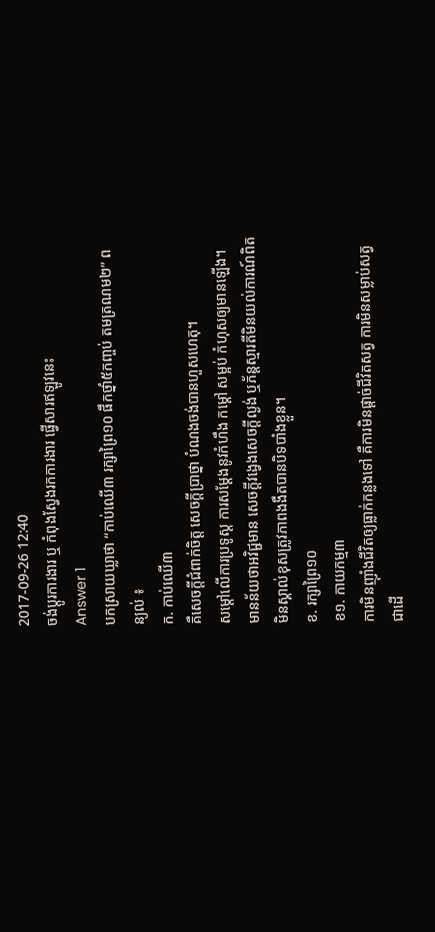2017-09-26 12:40
ចង់ប្តូរការងារ ឬ កំពុងស្វែងរកការងារ ផ្វើសារឥឡូវនេះ
Answer 1
បកស្រាយឃ្លាថា “កាប់ឈើ៣ រក្សាព្រៃ១០ ផឹកថ្នាំ៥កញ្ចប់ តមត្រណម២” ពន្យល់ ៖
ក. កាប់ឈើ៣
គឺសេចក្ដីជំពាក់ចិត្ត សេចក្ដីប្រាថ្នា បំណងចង់បានហួសហេតុ។
សម្ដៅលើការប្រទូស្ដ ការសម្ដែងនូវកំហឹង កម្ដៅ សម្អប់ កំហុសឲ្យមានឡើង។
មានន័យថាអវិជ្ជមាន សេចក្ដីវង្វេងសេចក្ដីល្ងង់ ឬភ័ន្ដស្មារតីមិនយល់ការណ៍ពិត មិនស្គាល់ខុសត្រូវភាពងងឹតបានបិទបាំងខ្លួន។
ខ. រក្សាព្រៃ១០
ខ១. កាយកម្ម៣
ការមិនញ៉ាំងជីវិតឲ្យធ្លាក់កន្លងទៅ គឺការមិនផ្តាច់ជីវិតសត្វ ការមិនសម្លាប់សត្វជាដើ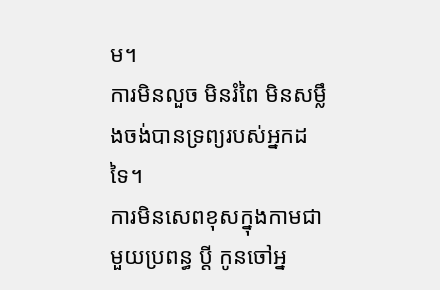ម។
ការមិនលួច មិនរំពៃ មិនសម្លឹងចង់បានទ្រព្យរបស់អ្នកដទៃ។
ការមិនសេពខុសក្នុងកាមជាមួយប្រពន្ធ ប្តី កូនចៅអ្ន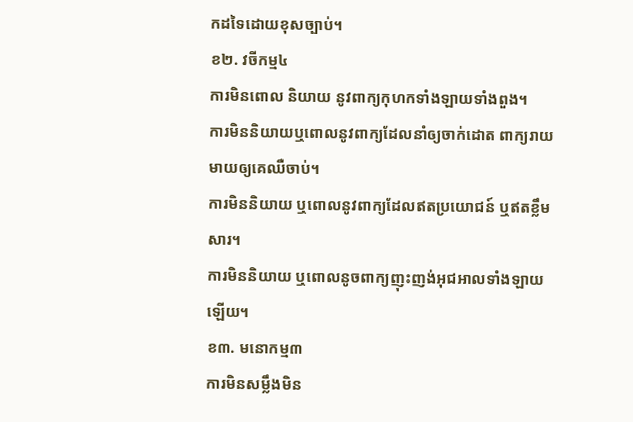កដទៃដោយខុសច្បាប់។
ខ២. វចីកម្ម៤
ការមិនពោល និយាយ នូវពាក្យកុហកទាំងឡាយទាំងពួង។
ការមិននិយាយឬពោលនូវពាក្យដែលនាំឲ្យចាក់ដោត ពាក្យរាយមាយឲ្យគេឈឺចាប់។
ការមិននិយាយ ឬពោលនូវពាក្យដែលឥតប្រយោជន៍ ឬឥតខ្លឹមសារ។
ការមិននិយាយ ឬពោលនូចពាក្យញុះញង់អុជអាលទាំងឡាយឡើយ។
ខ៣. មនោកម្ម៣
ការមិនសម្លឹងមិន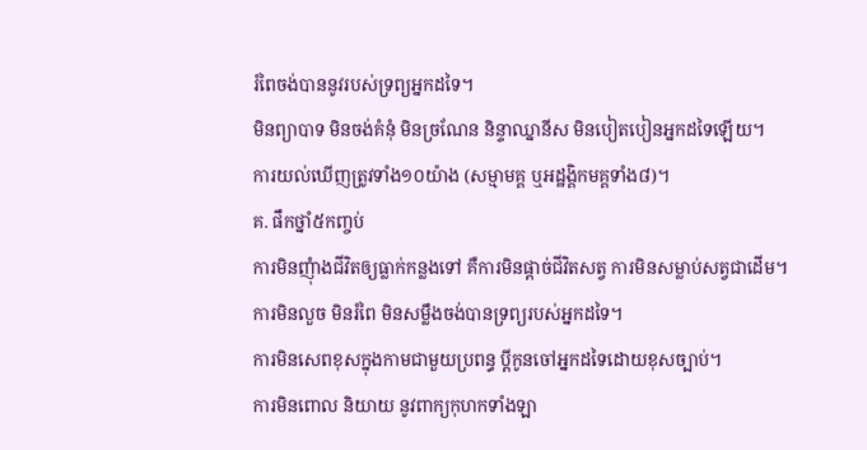រំពៃចង់បាននូវរបស់ទ្រព្យអ្នកដទៃ។
មិនព្យាបាទ មិនចង់គំនុំ មិនច្រណែន និន្ទាឈ្នានីស មិនបៀតបៀនអ្នកដទៃឡើយ។
ការយល់ឃើញត្រូវទាំង១០យ៉ាង (សម្មាមគ្គ ឬអដ្ឋង្គិកមគ្គទាំង៨)។
គ. ផឹកថ្នាំ៥កញ្ចប់
ការមិនញុំាងជីវិតឲ្យធ្លាក់កន្លងទៅ គឺការមិនផ្ដាច់ជីវិតសត្វ ការមិនសម្លាប់សត្វជាដើម។
ការមិនលួច មិនរំពៃ មិនសម្លឹងចង់បានទ្រព្យរបស់អ្នកដទៃ។
ការមិនសេពខុសក្នុងកាមជាមួយប្រពន្ធ ប្ដីកូនចៅអ្នកដទៃដោយខុសច្បាប់។
ការមិនពោល និយាយ នូវពាក្យកុហកទាំងឡា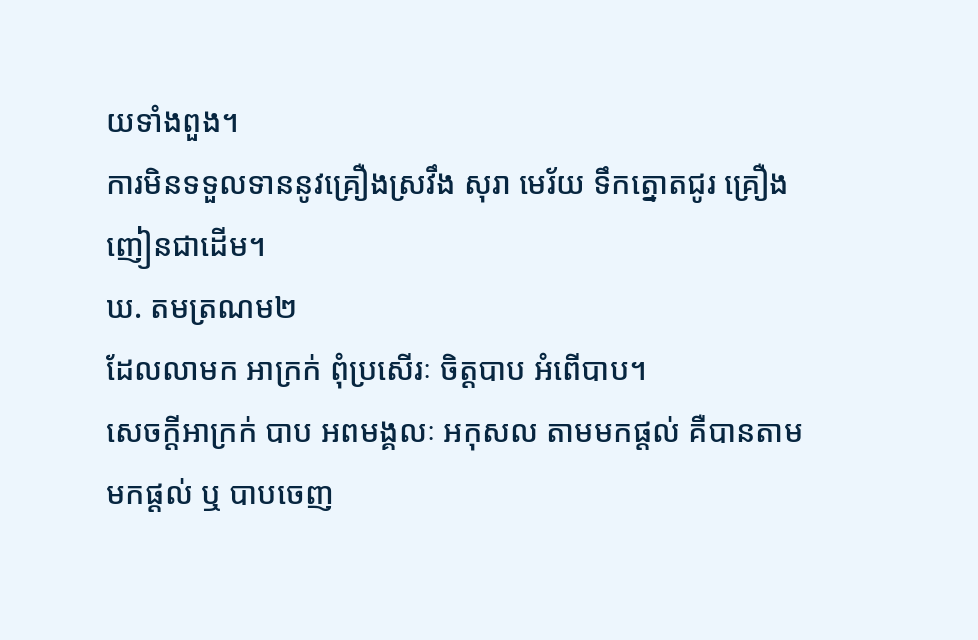យទាំងពួង។
ការមិនទទួលទាននូវគ្រឿងស្រវឹង សុរា មេរ័យ ទឹកត្នោតជូរ គ្រឿងញៀនជាដើម។
ឃ. តមត្រណម២
ដែលលាមក អាក្រក់ ពុំប្រសើរៈ ចិត្តបាប អំពើបាប។
សេចក្ដីអាក្រក់ បាប អពមង្គលៈ អកុសល តាមមកផ្ដល់ គឺបានតាមមកផ្ដល់ ឬ បាបចេញ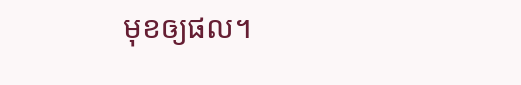មុខឲ្យផល។